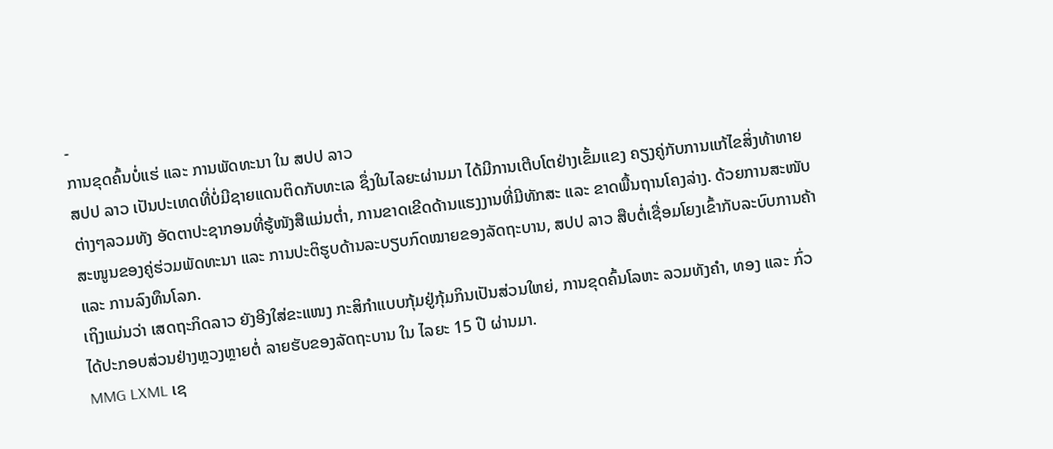-
ການຂຸດຄົ້ນບໍ່ແຮ່ ແລະ ການພັດທະນາ ໃນ ສປປ ລາວ
ສປປ ລາວ ເປັນປະເທດທີ່ບໍ່ມີຊາຍແດນຕິດກັບທະເລ ຊຶ່ງໃນໄລຍະຜ່ານມາ ໄດ້ມີການເຕີບໂຕຢ່າງເຂັ້ມແຂງ ຄຽງຄູ່ກັບການແກ້ໄຂສິ່ງທ້າທາຍຕ່າງໆລວມທັງ ອັດຕາປະຊາກອນທີ່ຮູ້ໜັງສືແມ່ນຕ່ຳ, ການຂາດເຂີດດ້ານແຮງງານທີ່ມີທັກສະ ແລະ ຂາດພື້ນຖານໂຄງລ່າງ. ດ້ວຍການສະໜັບສະໜູນຂອງຄູ່ຮ່ວມພັດທະນາ ແລະ ການປະຕິຮູບດ້ານລະບຽບກົດໝາຍຂອງລັດຖະບານ, ສປປ ລາວ ສືບຕໍ່ເຊື່ອມໂຍງເຂົ້າກັບລະບົບການຄ້າ ແລະ ການລົງທຶນໂລກ.
ເຖິງແມ່ນວ່າ ເສດຖະກິດລາວ ຍັງອີງໃສ່ຂະແໜງ ກະສິກຳແບບກຸ້ມຢູ່ກຸ້ມກິນເປັນສ່ວນໃຫຍ່, ການຂຸດຄົ້ນໂລຫະ ລວມທັງຄຳ, ທອງ ແລະ ກົ່ວ ໄດ້ປະກອບສ່ວນຢ່າງຫຼວງຫຼາຍຕໍ່ ລາຍຮັບຂອງລັດຖະບານ ໃນ ໄລຍະ 15 ປີ ຜ່ານມາ.
MMG LXML ເຊ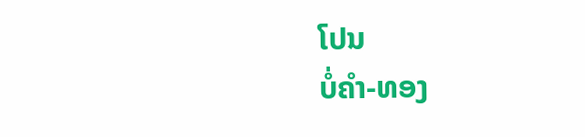ໂປນ
ບໍ່ຄຳ-ທອງ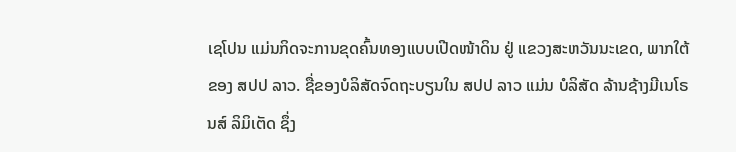ເຊໂປນ ແມ່ນກິດຈະການຂຸດຄົ້ນທອງແບບເປີດໜ້າດິນ ຢູ່ ແຂວງສະຫວັນນະເຂດ, ພາກໃຕ້ຂອງ ສປປ ລາວ. ຊື່ຂອງບໍລິສັດຈົດຖະບຽນໃນ ສປປ ລາວ ແມ່ນ ບໍລິສັດ ລ້ານຊ້າງມີເນໂຣນສ໌ ລິມິເຕັດ ຊຶ່ງ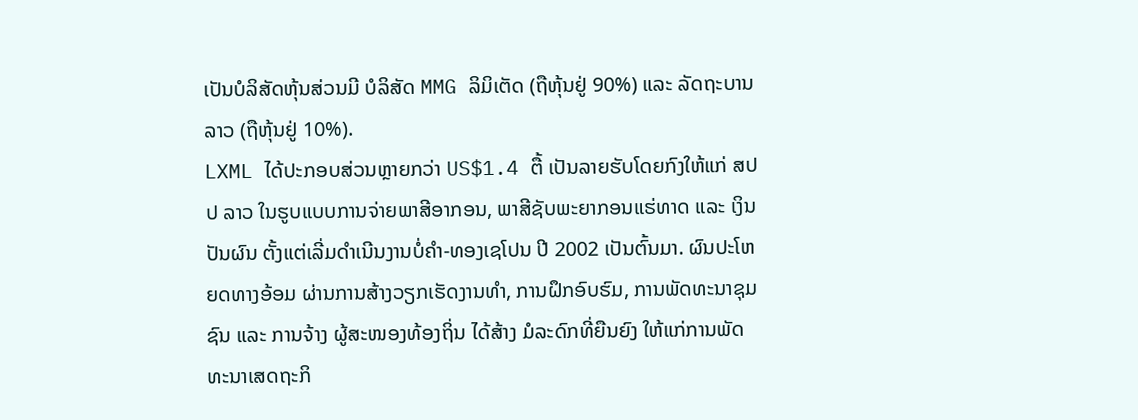ເປັນບໍລິສັດຫຸ້ນສ່ວນມີ ບໍລິສັດ MMG ລິມິເຕັດ (ຖືຫຸ້ນຢູ່ 90%) ແລະ ລັດຖະບານລາວ (ຖືຫຸ້ນຢູ່ 10%).
LXML ໄດ້ປະກອບສ່ວນຫຼາຍກວ່າ US$1.4 ຕື້ ເປັນລາຍຮັບໂດຍກົງໃຫ້ແກ່ ສປປ ລາວ ໃນຮູບແບບການຈ່າຍພາສີອາກອນ, ພາສີຊັບພະຍາກອນແຮ່ທາດ ແລະ ເງິນປັນຜົນ ຕັ້ງແຕ່ເລີ່ມດຳເນີນງານບໍ່ຄຳ-ທອງເຊໂປນ ປີ 2002 ເປັນຕົ້ນມາ. ຜົນປະໂຫຍດທາງອ້ອມ ຜ່ານການສ້າງວຽກເຮັດງານທຳ, ການຝຶກອົບຮົມ, ການພັດທະນາຊຸມຊົນ ແລະ ການຈ້າງ ຜູ້ສະໜອງທ້ອງຖິ່ນ ໄດ້ສ້າງ ມໍລະດົກທີ່ຍືນຍົງ ໃຫ້ແກ່ການພັດທະນາເສດຖະກິ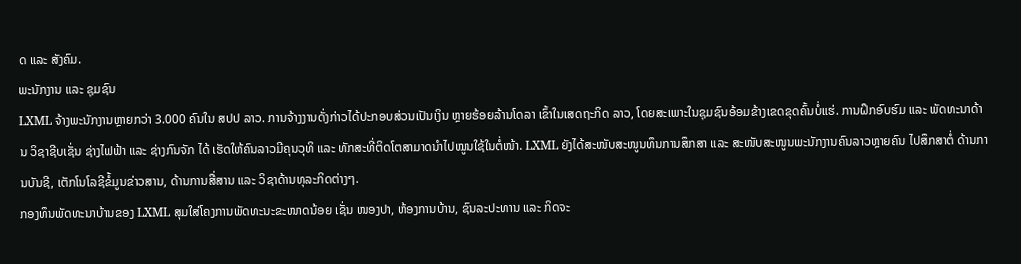ດ ແລະ ສັງຄົມ.
ພະນັກງານ ແລະ ຊຸມຊົນ
LXML ຈ້າງພະນັກງານຫຼາຍກວ່າ 3.000 ຄົນໃນ ສປປ ລາວ. ການຈ້າງງານດັ່ງກ່າວໄດ້ປະກອບສ່ວນເປັນເງິນ ຫຼາຍຮ້ອຍລ້ານໂດລາ ເຂົ້າໃນເສດຖະກິດ ລາວ, ໂດຍສະເພາະໃນຊຸມຊົນອ້ອມຂ້າງເຂດຂຸດຄົ້ນບໍ່ແຮ່. ການຝຶກອົບຮົມ ແລະ ພັດທະນາດ້ານ ວິຊາຊີບເຊັ່ນ ຊ່າງໄຟຟ້າ ແລະ ຊ່າງກົນຈັກ ໄດ້ ເຮັດໃຫ້ຄົນລາວມີຄຸນວຸທິ ແລະ ທັກສະທີ່ຕິດໂຕສາມາດນຳໄປໝູນໃຊ້ໃນຕໍ່ໜ້າ. LXML ຍັງໄດ້ສະໜັບສະໜູນທຶນການສຶກສາ ແລະ ສະໜັບສະໜູນພະນັກງານຄົນລາວຫຼາຍຄົນ ໄປສຶກສາຕໍ່ ດ້ານການບັນຊີ, ເຕັກໂນໂລຊີຂໍ້ມູນຂ່າວສານ, ດ້ານການສື່ສານ ແລະ ວິຊາດ້ານທຸລະກິດຕ່າງໆ.
ກອງທຶນພັດທະນາບ້ານຂອງ LXML ສຸມໃສ່ໂຄງການພັດທະນະຂະໜາດນ້ອຍ ເຊັ່ນ ໜອງປາ, ຫ້ອງການບ້ານ, ຊົນລະປະທານ ແລະ ກິດຈະ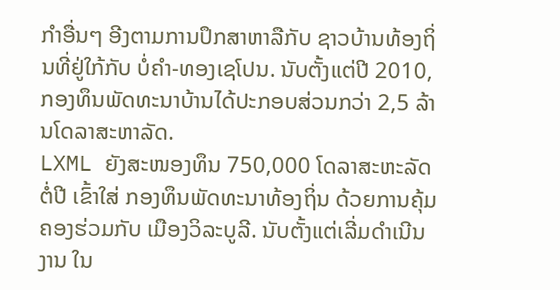ກຳອື່ນໆ ອີງຕາມການປຶກສາຫາລືກັບ ຊາວບ້ານທ້ອງຖິ່ນທີ່ຢູ່ໃກ້ກັບ ບໍ່ຄຳ-ທອງເຊໂປນ. ນັບຕັ້ງແຕ່ປີ 2010, ກອງທຶນພັດທະນາບ້ານໄດ້ປະກອບສ່ວນກວ່າ 2,5 ລ້ານໂດລາສະຫາລັດ.
LXML ຍັງສະໜອງທຶນ 750,000 ໂດລາສະຫະລັດ ຕໍ່ປີ ເຂົ້າໃສ່ ກອງທຶນພັດທະນາທ້ອງຖິ່ນ ດ້ວຍການຄຸ້ມຄອງຮ່ວມກັບ ເມືອງວິລະບູລີ. ນັບຕັ້ງແຕ່ເລີ່ມດຳເນີນງານ ໃນ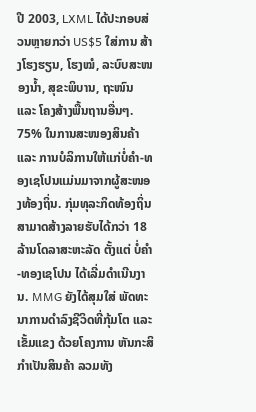ປີ 2003, LXML ໄດ້ປະກອບສ່ວນຫຼາຍກວ່າ US$5 ໃສ່ການ ສ້າງໂຮງຮຽນ, ໂຮງໝໍ, ລະບົບສະໜອງນ້ຳ, ສຸຂະພິບານ, ຖະໜົນ ແລະ ໂຄງສ້າງພື້ນຖານອື່ນໆ.
75% ໃນການສະໜອງສິນຄ້າ ແລະ ການບໍລິການໃຫ້ແກ່ບໍ່ຄຳ-ທອງເຊໂປນແມ່ນມາຈາກຜູ້ສະໜອງທ້ອງຖິ່ນ. ກຸ່ມທຸລະກິດທ້ອງຖິ່ນ ສາມາດສ້າງລາຍຮັບໄດ້ກວ່າ 18 ລ້ານໂດລາສະຫະລັດ ຕັ້ງແຕ່ ບໍ່ຄຳ-ທອງເຊໂປນ ໄດ້ເລີ່ມດຳເນີນງານ. MMG ຍັງໄດ້ສຸມໃສ່ ພັດທະນາການດຳລົງຊີວິດທີ່ກຸ້ມໂຕ ແລະ ເຂັ້ມແຂງ ດ້ວຍໂຄງການ ຫັນກະສິກຳເປັນສິນຄ້າ ລວມທັງ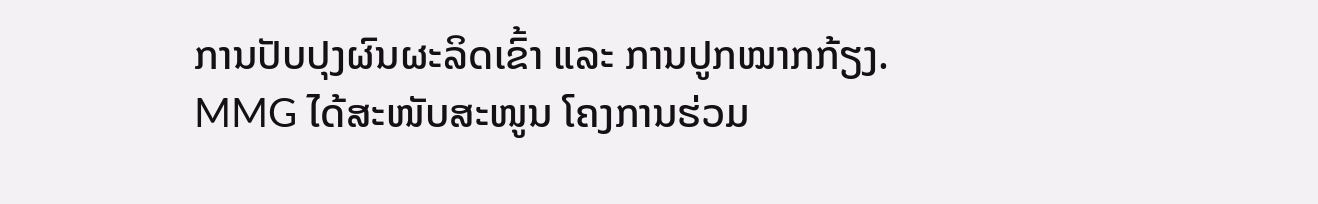ການປັບປຸງຜົນຜະລິດເຂົ້າ ແລະ ການປູກໝາກກ້ຽງ.
MMG ໄດ້ສະໜັບສະໜູນ ໂຄງການຮ່ວມ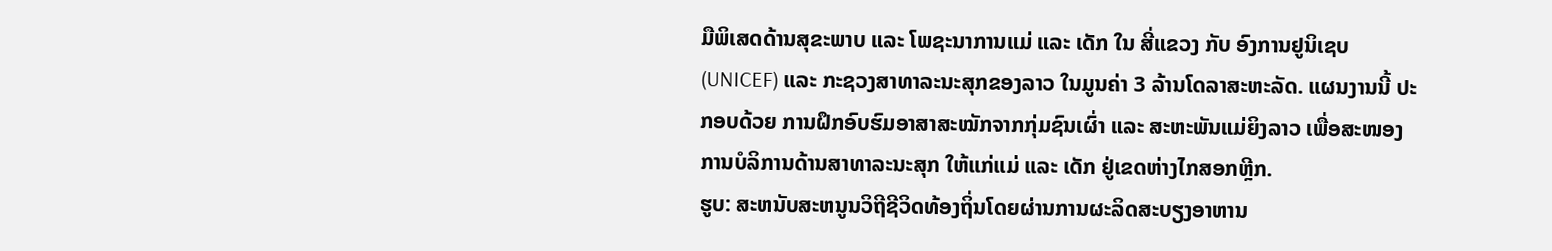ມືພິເສດດ້ານສຸຂະພາບ ແລະ ໂພຊະນາການແມ່ ແລະ ເດັກ ໃນ ສີ່ແຂວງ ກັບ ອົງການຢູນິເຊບ (UNICEF) ແລະ ກະຊວງສາທາລະນະສຸກຂອງລາວ ໃນມູນຄ່າ 3 ລ້ານໂດລາສະຫະລັດ. ແຜນງານນີ້ ປະກອບດ້ວຍ ການຝຶກອົບຮົມອາສາສະໝັກຈາກກຸ່ມຊົນເຜົ່າ ແລະ ສະຫະພັນແມ່ຍິງລາວ ເພື່ອສະໜອງການບໍລິການດ້ານສາທາລະນະສຸກ ໃຫ້ແກ່ແມ່ ແລະ ເດັກ ຢູ່ເຂດຫ່າງໄກສອກຫຼີກ.
ຮູບ: ສະຫນັບສະຫນູນວິຖີຊີວິດທ້ອງຖິ່ນໂດຍຜ່ານການຜະລິດສະບຽງອາຫານ